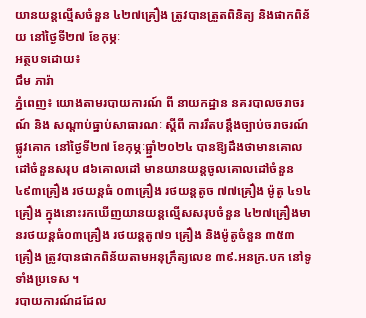យានយន្តល្មើសចំនួន ៤២៧គ្រឿង ត្រូវបានត្រួតពិនិត្យ និងផាកពិន័យ នៅថ្ងៃទី២៧ ខែកុម្ភៈ
អត្ថបទដោយ៖
ជឹម ភារ៉ា
ភ្នំពេញ៖ យោងតាមរបាយការណ៍ ពី នាយកដ្ឋាន នគរបាលចរាចរណ៍ និង សណ្តាប់ធ្នាប់សាធារណៈ ស្តីពី ការរឹតបន្ដឹងច្បាប់ចរាចរណ៍ផ្លូវគោក នៅថ្ងៃទី២៧ ខែកុម្ភៈធ្ឆ្នាំ២០២៤ បានឱ្យដឹងថាមានគោលដៅចំនួនសរុប ៨៦គោលដៅ មានយានយន្តចូលគោលដៅចំនួន ៤៩៣គ្រឿង រថយន្តធំ ០៣គ្រឿង រថយន្តតូច ៧៧គ្រឿង ម៉ូតូ ៤១៤គ្រឿង ក្នុងនោះរកឃើញយានយន្តល្មើសសរុបចំនួន ៤២៧គ្រឿងមានរថយន្តធំ០៣គ្រឿង រថយន្តតូ៧១ គ្រឿង និងម៉ូតូចំនួន ៣៥៣គ្រឿង ត្រូវបានផាកពិន័យតាមអនុក្រឹត្យលេខ ៣៩.អនក្រ.បក នៅទូទាំងប្រទេស ។
របាយការណ៍ដដែល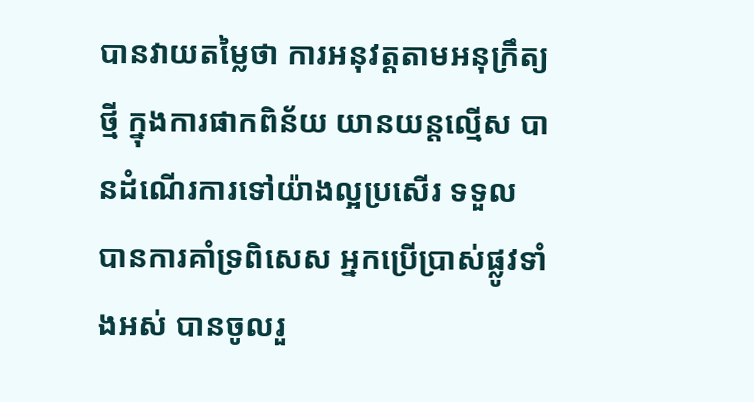បានវាយតម្លៃថា ការអនុវត្តតាមអនុក្រឹត្យថ្មី ក្នុងការផាកពិន័យ យានយន្តល្មើស បានដំណើរការទៅយ៉ាងល្អប្រសើរ ទទួល បានការគាំទ្រពិសេស អ្នកប្រើប្រាស់ផ្លូវទាំងអស់ បានចូលរួ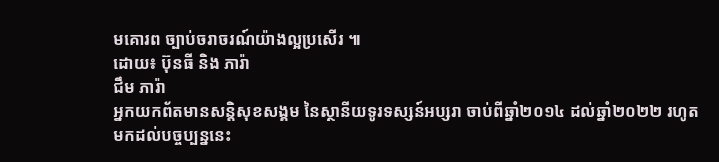មគោរព ច្បាប់ចរាចរណ៍យ៉ាងល្អប្រសើរ ៕
ដោយ៖ ប៊ុនធី និង ភារ៉ា
ជឹម ភារ៉ា
អ្នកយកព័តមានសន្តិសុខសង្គម នៃស្ថានីយទូរទស្សន៍អប្សរា ចាប់ពីឆ្នាំ២០១៤ ដល់ឆ្នាំ២០២២ រហូតមកដល់បច្ចប្បន្ននេះ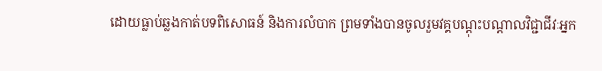ដោយធ្លាប់ឆ្លងកាត់បទពិសោធន៍ និងការលំបាក ព្រមទាំងបានចូលរួមវគ្គបណ្ដុះបណ្ដាលវិជ្ជាជីវៈអ្នក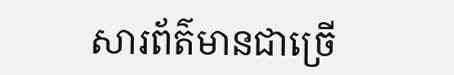សារព័ត៌មានជាច្រើ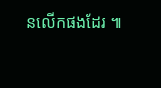នលើកផងដែរ ៕